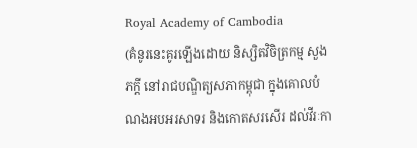Royal Academy of Cambodia
(គំនូរនេះគូរឡើងដោយ និស្សិតវិចិត្រកម្ម សួង ភក្តី នៅរាជបណ្ឌិត្យសភាកម្ពុជា ក្នុងគោលបំណងអបអរសាទរ និងកោតសរសើរ ដល់វីរៈកា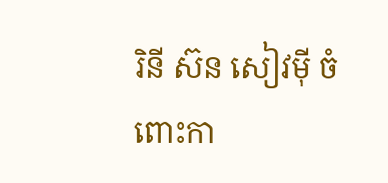រិនី ស៊ន សៀវម៉ី ចំពោះកា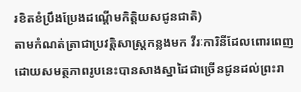រខិតខំប្រឹងប្រែងដណ្តើមកិត្តិយសជូនជាតិ)
តាមកំណត់ត្រាជាប្រវត្តិសាស្រ្តកន្លងមក វីរៈការិនីដែលពោរពេញដោយសមត្ថភាពរូបនេះបានសាងស្នាដៃជាច្រើនជូនដល់ព្រះរា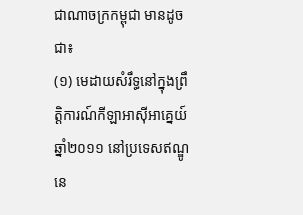ជាណាចក្រកម្ពុជា មានដូចជា៖
(១) មេដាយសំរឹទ្ធនៅក្នុងព្រឹត្តិការណ៍កីឡាអាស៊ីអាគ្នេយ៍ ឆ្នាំ២០១១ នៅប្រទេសឥណ្ឌូនេ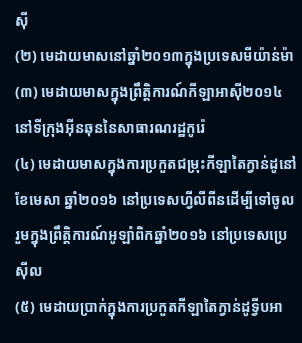ស៊ី
(២) មេដាយមាសនៅឆ្នាំ២០១៣ក្នុងប្រទេសមីយ៉ាន់ម៉ា
(៣) មេដាយមាសក្នុងព្រឹត្តិការណ៍កីឡាអាស៊ី២០១៤ នៅទីក្រុងអ៊ីនឆុននៃសាធារណរដ្ឋកូរ៉េ
(៤) មេដាយមាសក្នុងការប្រកួតជម្រុះកីឡាតៃក្វាន់ដូនៅខែមេសា ឆ្នាំ២០១៦ នៅប្រទេសហ្វីលីពីនដើម្បីទៅចូលរួមក្នុងព្រឹត្តិការណ៍អូឡាំពិកឆ្នាំ២០១៦ នៅប្រទេសប្រេស៊ីល
(៥) មេដាយប្រាក់ក្នុងការប្រកួតកីឡាតៃក្វាន់ដូទ្វីបអា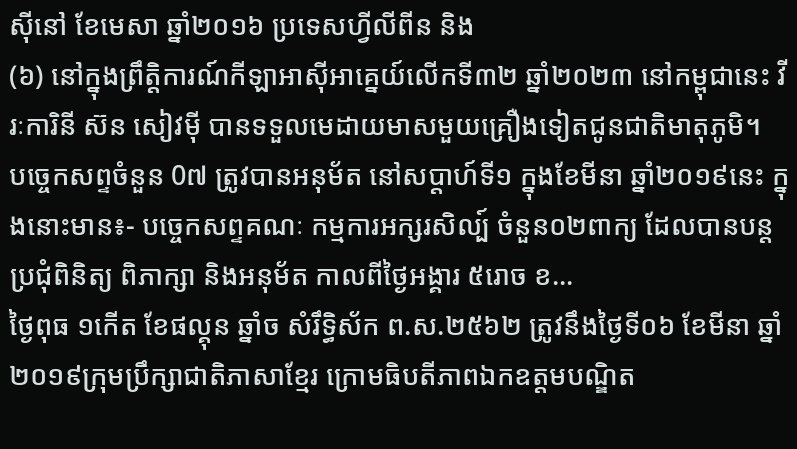ស៊ីនៅ ខែមេសា ឆ្នាំ២០១៦ ប្រទេសហ្វីលីពីន និង
(៦) នៅក្នុងព្រឹត្តិការណ៍កីឡាអាស៊ីអាគ្នេយ៍លើកទី៣២ ឆ្នាំ២០២៣ នៅកម្ពុជានេះ វីរៈការិនី ស៊ន សៀវម៉ី បានទទួលមេដាយមាសមួយគ្រឿងទៀតជូនជាតិមាតុភូមិ។
បច្ចេកសព្ទចំនួន 0៧ ត្រូវបានអនុម័ត នៅសប្តាហ៍ទី១ ក្នុងខែមីនា ឆ្នាំ២០១៩នេះ ក្នុងនោះមាន៖- បច្ចេកសព្ទគណៈ កម្មការអក្សរសិល្ប៍ ចំនួន០២ពាក្យ ដែលបានបន្តប្រជុំពិនិត្យ ពិភាក្សា និងអនុម័ត កាលពីថ្ងៃអង្គារ ៥រោច ខ...
ថ្ងៃពុធ ១កេីត ខែផល្គុន ឆ្នាំច សំរឹទ្ធិស័ក ព.ស.២៥៦២ ត្រូវនឹងថ្ងៃទី០៦ ខែមីនា ឆ្នាំ២០១៩ក្រុមប្រឹក្សាជាតិភាសាខ្មែរ ក្រោមធិបតីភាពឯកឧត្តមបណ្ឌិត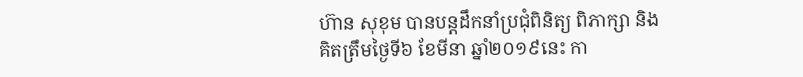ហ៊ាន សុខុម បានបន្តដឹកនាំប្រជុំពិនិត្យ ពិភាក្សា និង
គិតត្រឹមថ្ងៃទី៦ ខែមីនា ឆ្នាំ២០១៩នេះ កា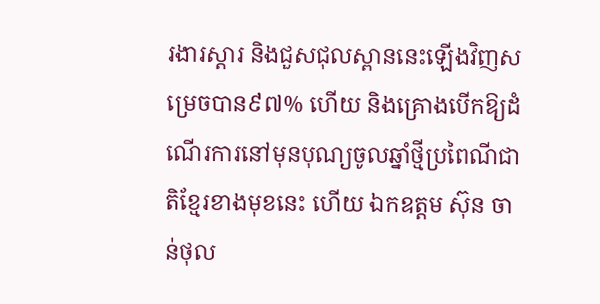រងារស្តារ និងជួសជុលស្ពាននេះឡើងវិញសម្រេចបាន៩៧% ហើយ និងគ្រោងបើកឱ្យដំណើរការនៅមុនបុណ្យចូលឆ្នាំថ្មីប្រពៃណីជាតិខ្មែរខាងមុខនេះ ហើយ ឯកឧត្តម ស៊ុន ចាន់ថុល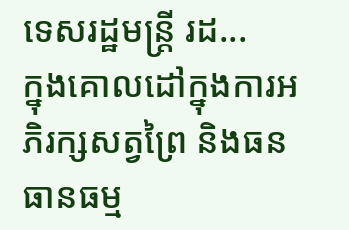ទេសរដ្ឋមន្រ្តី រដ...
ក្នុងគោលដៅក្នុងការអភិរក្សសត្វព្រៃ និងធនធានធម្ម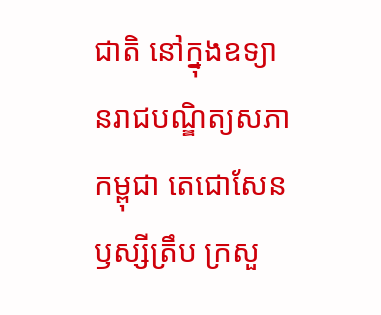ជាតិ នៅក្នុងឧទ្យានរាជបណ្ឌិត្យសភាកម្ពុជា តេជោសែន ឫស្សីត្រឹប ក្រសួ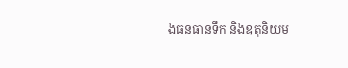ងធនធានទឹក និងឧតុនិយម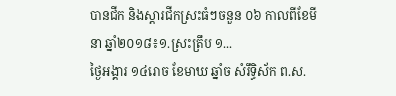បានជីក និងស្តារជីកស្រះធំៗចនួន ០៦ កាលពីខែមីនា ឆ្នាំ២០១៨៖១.ស្រះត្រឹប ១...
ថ្ងៃអង្គារ ១៤រោច ខែមាឃ ឆ្នាំច សំរឹទ្ធិស័ក ព.ស.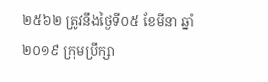២៥៦២ ត្រូវនឹងថ្ងៃទី០៥ ខែមីនា ឆ្នាំ២០១៩ ក្រុមប្រឹក្សា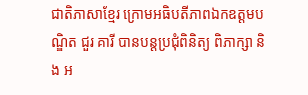ជាតិភាសាខ្មែរ ក្រោមអធិបតីភាពឯកឧត្តមបណ្ឌិត ជួរ គារី បានបន្តប្រជុំពិនិត្យ ពិភាក្សា និង អ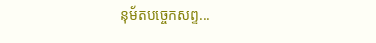នុម័តបច្ចេកសព្ទ...